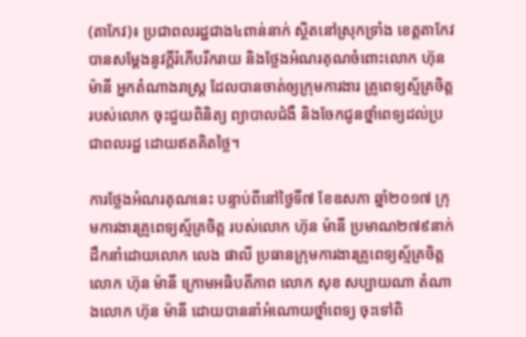(តាកែវ)៖ ប្រជាពលរដ្ឋជាង៤ពាន់នាក់ ស្ថិតនៅស្រុកទ្រាំង ខេត្តតាកែវ  បានសម្ដែងនូវក្តីរំភើបរីករាយ និងថ្លែងអំណរគុណចំពោះលោក ហ៊ុន ម៉ានី អ្នកតំណាងរាស្ត្រ ដែលបានចាត់ឲ្យក្រុមការងារ គ្រូពេទ្យស្ម័គ្រចិត្តរបស់លោក ចុះជួយពិនិត្យ ព្យាបាលជំងឺ និងចែកជូនថ្នាំពេទ្យដល់ប្រជាពលរដ្ឋ ដោយឥតគិតថ្លៃ។

ការថ្លែងអំណរគុណនេះ បន្ទាប់ពីនៅថ្ងៃទី៧ ខែឧសភា ឆ្នាំ២០១៧ ក្រុមការងារគ្រូពេទ្យស្ម័គ្រចិត្ត របស់លោក ហ៊ុន ម៉ានី ប្រមាណ២៧៩នាក់ ដឹកនាំដោយលោក លេង ផាលី ប្រធានក្រុមការងារគ្រូពេទ្យស្ម័គ្រចិត្ត លោក ហ៊ុន ម៉ានី ក្រោមអធិបតីភាព លោក សុខ សប្បាយណា តំណាងលោក ហ៊ុន ម៉ានី ដោយបាននាំអំណោយថ្នាំពេទ្យ ចុះទៅពិ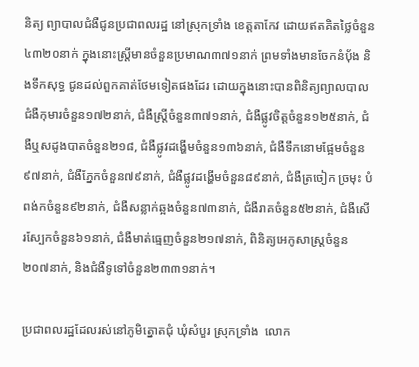និត្យ ព្យាបាលជំងឺជូនប្រជាពលរដ្ឋ នៅស្រុកទ្រាំង ខេត្តតាកែវ ដោយឥតគិតថ្លៃចំនួន៤៣២០នាក់ ក្នុងនោះស្រ្តីមានចំនួនប្រមាណ៣៧១នាក់ ព្រមទាំងមានចែកនំបុ័ង និងទឹកសុទ្ធ ជូនដល់ពួកគាត់ថែមទៀតផងដែរ ដោយក្នុងនោះបានពិនិត្យព្យាលបាលជំងឺកុមារចំនួន១៧២នាក់, ជំងឺស្រ្ដីចំនួន៣៧១នាក់, ជំងឺផ្លូវចិត្តចំនួន១២៥នាក់, ជំងឺឬសដូងបាតចំនួន២១៨, ជំងឺផ្លូវដង្ហើមចំនួន១៣៦នាក់, ជំងឺទឹកនោមផ្អែមចំនួន៩៧នាក់, ជំងឺភ្នែកចំនួន៧៩នាក់, ជំងឺផ្លូវដង្ហើមចំនួន៨៩នាក់, ជំងឺត្រចៀក ច្រមុះ បំពង់កចំនួន៩២នាក់, ជំងឺសន្លាក់ឆ្អងចំនួន៧៣នាក់, ជំងឺរាគចំនួន៥២នាក់, ជំងឺសើរស្បែកចំនួន៦១នាក់, ជំងឺមាត់ធ្មេញចំនួន២១៧នាក់, ពិនិត្យអេកូសាស្រ្ដចំនួន២០៧នាក់, និងជំងឺទូទៅចំនួន២៣៣១នាក់។

ប្រជាពលរដ្ឋដែលរស់នៅភូមិត្នោតជុំ ឃុំសំបួរ ស្រុកទ្រាំង  លោក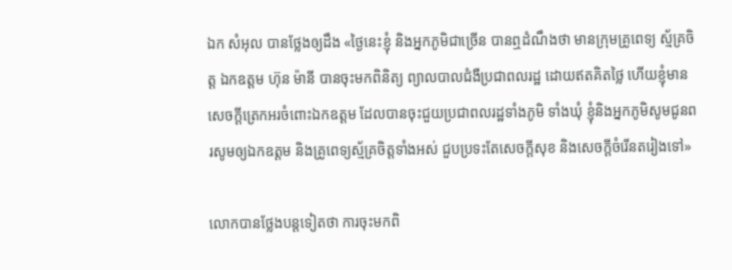ឯក សំអុល បានថ្លែងឲ្យដឹង «ថ្ងៃនេះខ្ញុំ និងអ្នកភូមិជាច្រើន បានឮដំណឹងថា មានក្រុមគ្រូពេទ្យ ស្ម័គ្រចិត្ត ឯកឧត្តម ហ៊ុន ម៉ានី បានចុះមកពិនិត្យ ព្យាលបាលជំងឺប្រជាពលរដ្ឋ ដោយឥតគិតថ្លៃ ហើយខ្ញុំមានសេចក្ដីត្រេកអរចំពោះឯកឧត្តម ដែលបានចុះជួយប្រជាពលរដ្ឋទាំងភូមិ ទាំងឃុំ ខ្ញុំនិងអ្នកភូមិសូមជូនពរសូមឲ្យឯកឧត្តម និងគ្រូពេទ្យស្ម័គ្រចិត្តទាំងអស់ ជួបប្រទះតែសេចក្ដីសុខ និងសេចក្ដីចំរើនតរៀងទៅ»

លោកបានថ្លែងបន្ដទៀតថា ការចុះមកពិ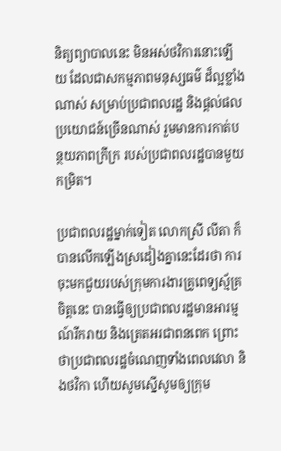និត្យព្យាបាលនេះ មិនអស់ថវិការនោះឡើយ ដែលជាសកម្មភាពមនុស្សធម៌ ដ៏ល្អខ្លាំងណាស់ សម្រាប់ប្រជាពលរដ្ឋ និងផ្ដល់ផលប្រយោជន៍ច្រើនណាស់ រួមមានការកាត់បន្ថយភាពក្រីក្រ របស់ប្រជាពលរដ្ឋបានមួយ
កម្រិត។

ប្រជាពលរដ្ឋម្នាក់ទៀត លោកស្រី លីតា ក៏បានលើកឡើងស្រដៀងគ្នានេះដែរថា ការចុះមកជួយរបស់ក្រុមការងារគ្រូពេទ្យស្ម័គ្រចិត្តនេះ បានធ្វើឲ្យប្រជាពលរដ្ឋមានអារម្មណ៍រីករាយ និងត្រេតអរជាពនពេក ព្រោះថាប្រជាពលរដ្ឋចំណេញទាំងពេលវេលា និងថវិកា ហើយសូមស្នើសូមឲ្យក្រុម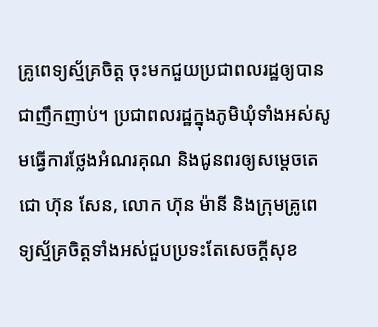គ្រូពេទ្យស្ម័គ្រចិត្ត ចុះមកជួយប្រជាពលរដ្ឋឲ្យបានជាញឹកញាប់។ ប្រជាពលរដ្ឋក្នុងភូមិឃុំទាំងអស់សូមធ្វើការថ្លែងអំណរគុណ និងជូនពរឲ្យសម្ដេចតេជោ ហ៊ុន សែន, លោក ហ៊ុន ម៉ានី និងក្រុមគ្រូពេទ្យស្ម័គ្រចិត្តទាំងអស់ជួបប្រទះតែសេចក្ដីសុខ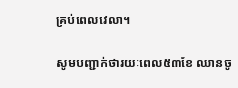គ្រប់ពេលវេលា។

សូមបញ្ជាក់ថារយៈពេល៥៣ខែ ឈានចូ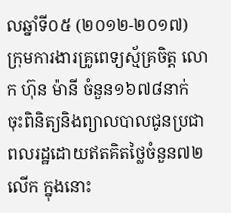លឆ្នាំទី០៥ (២០១២-២០១៧) ក្រុមការងារគ្រូពេទ្យស្ម័គ្រចិត្ត លោក ហ៊ុន ម៉ានី ចំនួន១៦៧៨នាក់ ចុះពិនិត្យនិងព្យាលបាលជូនប្រជាពលរដ្ឋដោយឥតគិតថ្លៃចំនួន៧២លើក ក្នុងនោះ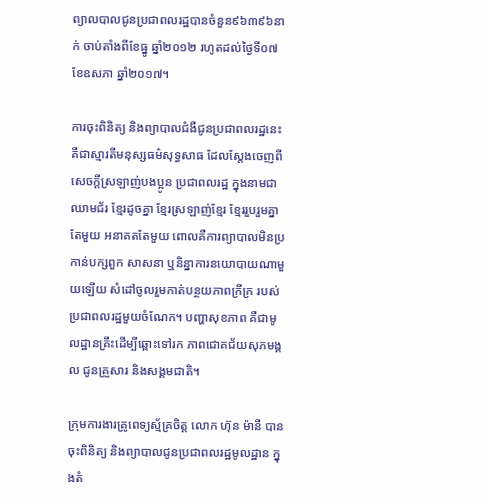ព្យាលបាលជូនប្រជាពលរដ្ឋបានចំនួន៩៦៣៩៦នាក់ ចាប់តាំងពីខែធ្នូ ឆ្នាំ២០១២ រហូតដល់ថ្ងៃទី០៧ ខែឧសភា ឆ្នាំ២០១៧។

ការចុះពិនិត្យ និងព្យាបាលជំងឺជូនប្រជាពលរដ្ឋនេះ គឺជាស្មារតីមនុស្សធម៌សុទ្ធសាធ ដែលស្តែងចេញពីសេចក្តីស្រឡាញ់បងប្អូន ប្រជាពលរដ្ឋ ក្នុងនាមជាឈាមជ័រ ខ្មែរដូចគ្នា ខ្មែរស្រឡាញ់ខ្មែរ ខ្មែររួបរួមគ្នាតែមួយ អនាគតតែមួយ ពោលគឺការព្យាបាលមិនប្រកាន់បក្សពួក សាសនា ឬនិន្នាការនយោបាយណាមួយឡើយ សំដៅចូលរួមកាត់បន្ថយភាពក្រីក្រ របស់ប្រជាពលរដ្ឋមួយចំណែក។ បញ្ហាសុខភាព គឺជាមូលដ្ឋានគ្រឹះដើម្បីឆ្ពោះទៅរក ភាពជោគជ័យសុភមង្គល ជូនគ្រួសារ និងសង្គមជាតិ។

ក្រុមការងារគ្រូពេទ្យស្ម័គ្រចិត្ត លោក ហ៊ុន ម៉ានី បានចុះពិនិត្យ និងព្យាបាលជូនប្រជាពលរដ្ឋមូលដ្ឋាន ក្នុងតំ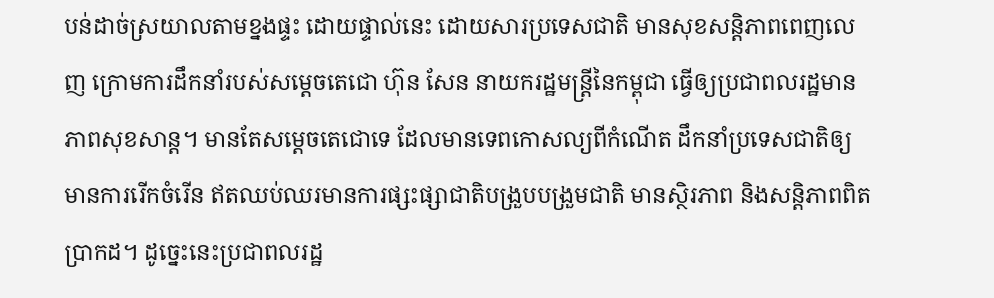បន់ដាច់ស្រយាលតាមខ្នងផ្ទះ ដោយផ្ទាល់នេះ ដោយសារប្រទេសជាតិ មានសុខសន្តិភាពពេញលេញ ក្រោមការដឹកនាំរបស់សម្តេចតេជោ ហ៊ុន សែន នាយករដ្ឋមន្ត្រីនៃកម្ពុជា ធ្វើឲ្យប្រជាពលរដ្ឋមានភាពសុខសាន្ត។ មានតែសម្តេចតេជោទេ ដែលមានទេពកោសល្យពីកំណើត ដឹកនាំប្រទេសជាតិឲ្យមានការរើកចំរើន ឥតឈប់ឈរមានការផ្សះផ្សាជាតិបង្រួបបង្រួមជាតិ មានស្ថិរភាព និងសន្តិភាពពិតប្រាកដ។ ដូច្នេះនេះប្រជាពលរដ្ឋ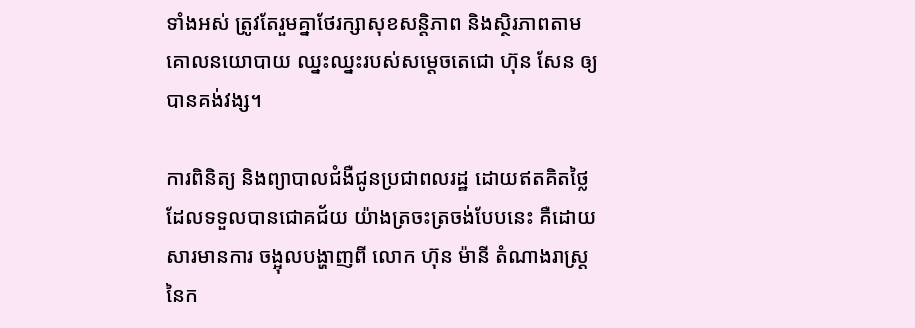ទាំងអស់ ត្រូវតែរួមគ្នាថែរក្សាសុខសន្តិភាព និងស្ថិរភាពតាមគោលនយោបាយ ឈ្នះឈ្នះរបស់សម្តេចតេជោ ហ៊ុន សែន ឲ្យបានគង់វង្ស។

ការពិនិត្យ និងព្យាបាលជំងឺជូនប្រជាពលរដ្ឋ ដោយឥតគិតថ្លៃដែលទទួលបានជោគជ័យ យ៉ាងត្រចះត្រចង់បែបនេះ គឺដោយសារមានការ ចង្អុលបង្ហាញពី លោក ហ៊ុន ម៉ានី តំណាងរាស្ត្រនៃក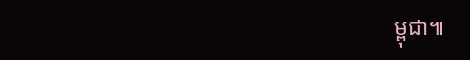ម្ពុជា៕